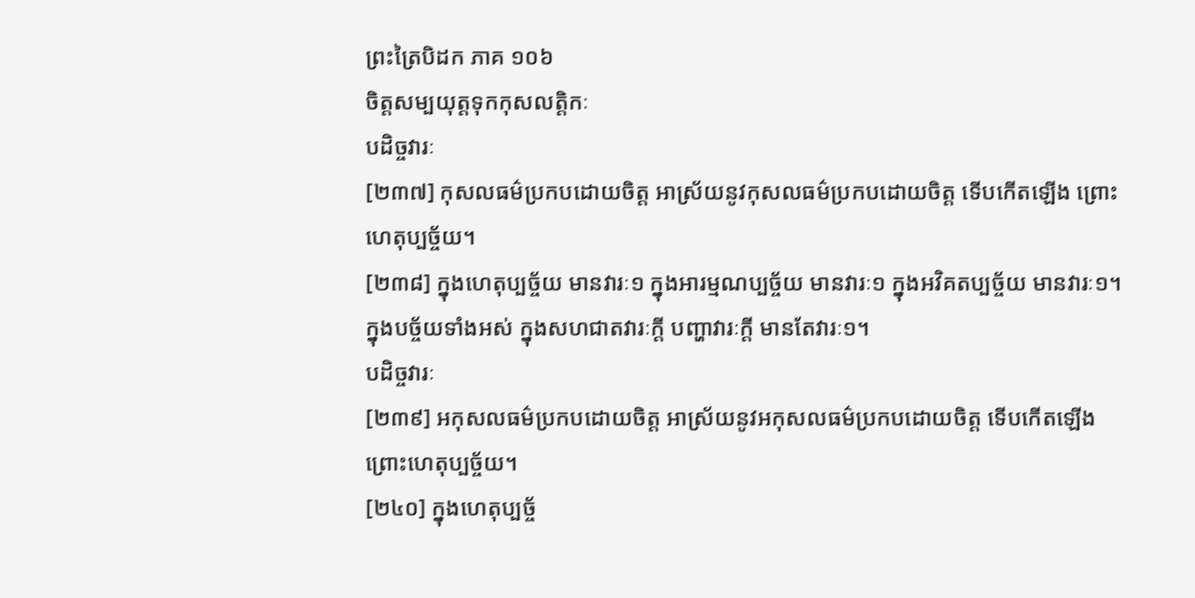ព្រះត្រៃបិដក ភាគ ១០៦
ចិត្តសម្បយុត្តទុកកុសលត្តិកៈ
បដិច្ចវារៈ
[២៣៧] កុសលធម៌ប្រកបដោយចិត្ត អាស្រ័យនូវកុសលធម៌ប្រកបដោយចិត្ត ទើបកើតឡើង ព្រោះហេតុប្បច្ច័យ។
[២៣៨] ក្នុងហេតុប្បច្ច័យ មានវារៈ១ ក្នុងអារម្មណប្បច្ច័យ មានវារៈ១ ក្នុងអវិគតប្បច្ច័យ មានវារៈ១។
ក្នុងបច្ច័យទាំងអស់ ក្នុងសហជាតវារៈក្តី បញ្ហាវារៈក្តី មានតែវារៈ១។
បដិច្ចវារៈ
[២៣៩] អកុសលធម៌ប្រកបដោយចិត្ត អាស្រ័យនូវអកុសលធម៌ប្រកបដោយចិត្ត ទើបកើតឡើង ព្រោះហេតុប្បច្ច័យ។
[២៤០] ក្នុងហេតុប្បច្ច័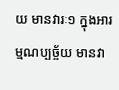យ មានវារៈ១ ក្នុងអារម្មណប្បច្ច័យ មានវា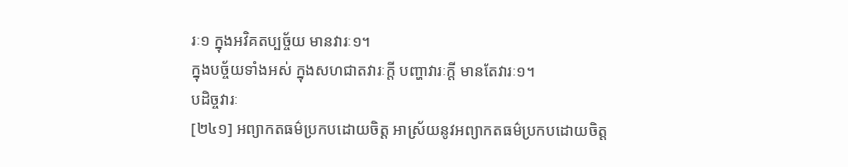រៈ១ ក្នុងអវិគតប្បច្ច័យ មានវារៈ១។
ក្នុងបច្ច័យទាំងអស់ ក្នុងសហជាតវារៈក្តី បញ្ហាវារៈក្តី មានតែវារៈ១។
បដិច្ចវារៈ
[២៤១] អព្យាកតធម៌ប្រកបដោយចិត្ត អាស្រ័យនូវអព្យាកតធម៌ប្រកបដោយចិត្ត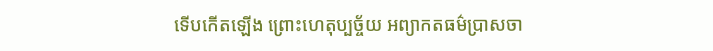ទើបកើតឡើង ព្រោះហេតុប្បច្ច័យ អព្យាកតធម៌ប្រាសចា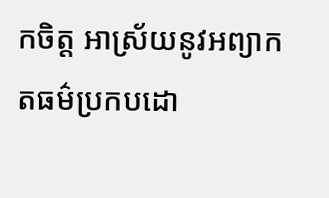កចិត្ត អាស្រ័យនូវអព្យាកតធម៌ប្រកបដោ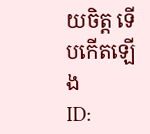យចិត្ត ទើបកើតឡើង
ID: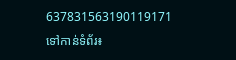637831563190119171
ទៅកាន់ទំព័រ៖